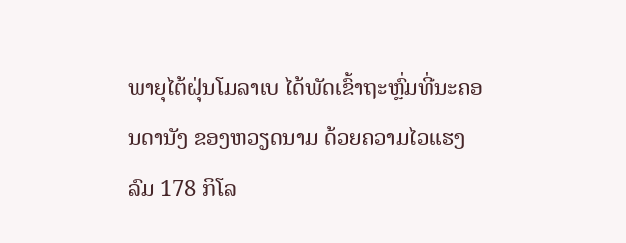ພາຍຸໄຕ້ຝຸ່ນໂມລາເບ ໄດ້ພັດເຂົ້າຖະຫຼົ່ມທີ່ນະຄອນດານັງ ຂອງຫວຽດນາມ ດ້ວຍຄວາມໄວແຮງລົມ 178 ກິໂລ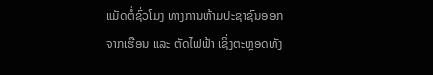ແມັດຕໍ່ຊົ່ວໂມງ ທາງການຫ້າມປະຊາຊົນອອກຈາກເຮືອນ ແລະ ຕັດໄຟຟ້າ ເຊິ່ງຕະຫຼອດທັງ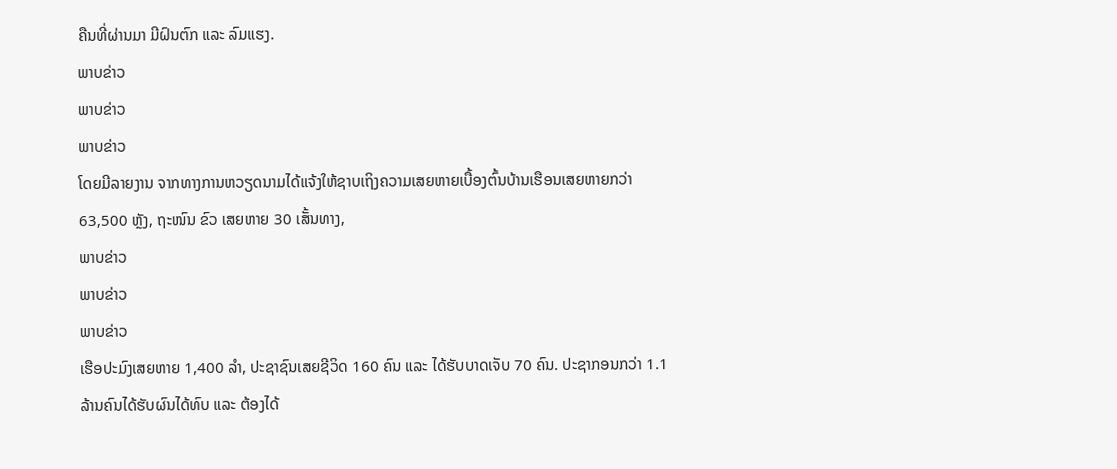ຄືນທີ່ຜ່ານມາ ມີຝົນຕົກ ແລະ ລົມແຮງ.
ພາບຂ່າວ
ພາບຂ່າວ
ພາບຂ່າວ
ໂດຍມີລາຍງານ ຈາກທາງການຫວຽດນາມໄດ້ແຈ້ງໃຫ້ຊາບເຖິງຄວາມເສຍຫາຍເບື້ອງຕົ້ນບ້ານເຮືອນເສຍຫາຍກວ່າ 63,500 ຫຼັງ, ຖະໜົນ ຂົວ ເສຍຫາຍ 30 ເສັ້ນທາງ,
ພາບຂ່າວ
ພາບຂ່າວ
ພາບຂ່າວ
ເຮືອປະມົງເສຍຫາຍ 1,400 ລຳ, ປະຊາຊົນເສຍຊີວິດ 160 ຄົນ ແລະ ໄດ້ຮັບບາດເຈັບ 70 ຄົນ. ປະຊາກອນກວ່າ 1.1 ລ້ານຄົນໄດ້ຮັບຜົນໄດ້ທົບ ແລະ ຕ້ອງໄດ້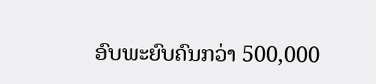ອົບພະຍົບຄົນກວ່າ 500,000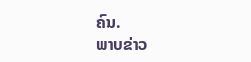ຄົນ.
ພາບຂ່າວ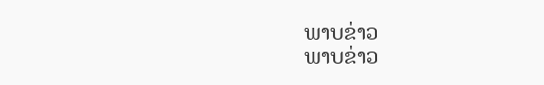ພາບຂ່າວ
ພາບຂ່າວ